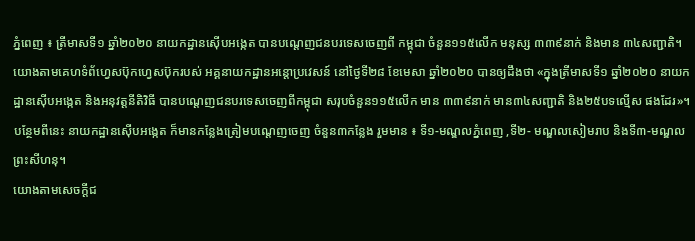ភ្នំពេញ ៖ ត្រីមាសទី១ ឆ្នាំ២០២០ នាយកដ្ឋានស៊ើបអង្កេត បានបណ្តេញជនបរទេសចេញពី កម្ពុជា ចំនួន១១៥លើក មនុស្ស ៣៣៩នាក់ និងមាន ៣៤សញ្ជាតិ។
យោងតាមគេហទំព័ហ្វេសប៊ុកហ្វេសប៊ុករបស់ អគ្គនាយកដ្ឋានអន្តោប្រវេសន៍ នៅថ្ងៃទី២៨ ខែមេសា ឆ្នាំ២០២០ បានឲ្យដឹងថា «ក្នុងត្រីមាសទី១ ឆ្នាំ២០២០ នាយកដ្ឋានស៊ើបអង្កេត និងអនុវត្តនីតិវិធី បានបណ្តេញជនបរទេសចេញពីកម្ពុជា សរុបចំនួន១១៥លើក មាន ៣៣៩នាក់ មាន៣៤សញ្ជាតិ និង២៥បទល្មើស ផងដែរ»។
បន្ថែមពីនេះ នាយកដ្ឋានស៊ើបអង្កេត ក៏មានកន្លែងត្រៀមបណ្តេញចេញ ចំនួន៣កន្លែង រួមមាន ៖ ទី១-មណ្ឌលភ្នំពេញ ,ទី២- មណ្ឌលសៀមរាប និងទី៣-មណ្ឌលព្រះសីហនុ។
យោងតាមសេចក្ដីជ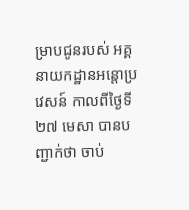ម្រាបជូនរបស់ អគ្គនាយកដ្ឋានអន្តោប្រវេសន៍ កាលពីថ្ងៃទី២៧ មេសា បានបញ្ជាក់ថា ចាប់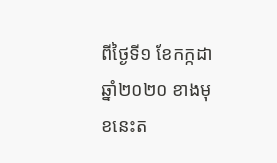ពីថ្ងៃទី១ ខែកក្កដា ឆ្នាំ២០២០ ខាងមុខនេះត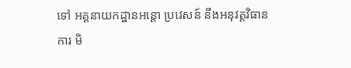ទៅ អគ្គនាយកដ្ឋានអន្តោ ប្រវេសន៍ នឹងអនុវត្តវិធានការ មិ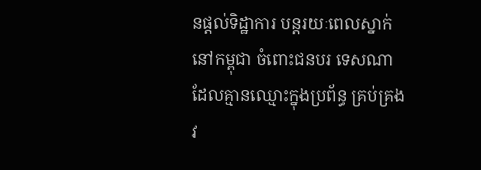នផ្តល់ទិដ្ឋាការ បន្តរយៈពេលស្នាក់នៅកម្ពុជា ចំពោះជនបរ ទេសណា ដែលគ្មានឈ្មោះក្នុងប្រព័ន្ធ គ្រប់គ្រង វ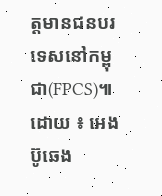ត្តមានជនបរទេសនៅកម្ពុជា(FPCS)៕
ដោយ ៖ អេង ប៊ូឆេង